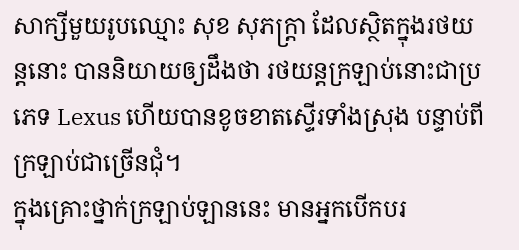សាក្សីមួយរូបឈ្មោះ សុខ សុភក្រ្តា ដែលស្ថិតក្នុងរថយន្តនោះ បាននិយាយឲ្យដឹងថា រថយន្តក្រឡាប់នោះជាប្រភេទ Lexus ហើយបានខូចខាតស្ទើរទាំងស្រុង បន្ទាប់ពីក្រឡាប់ជាច្រើនជុំ។
ក្នុងគ្រោះថ្នាក់ក្រឡាប់ឡាននេះ មានអ្នកបើកបរ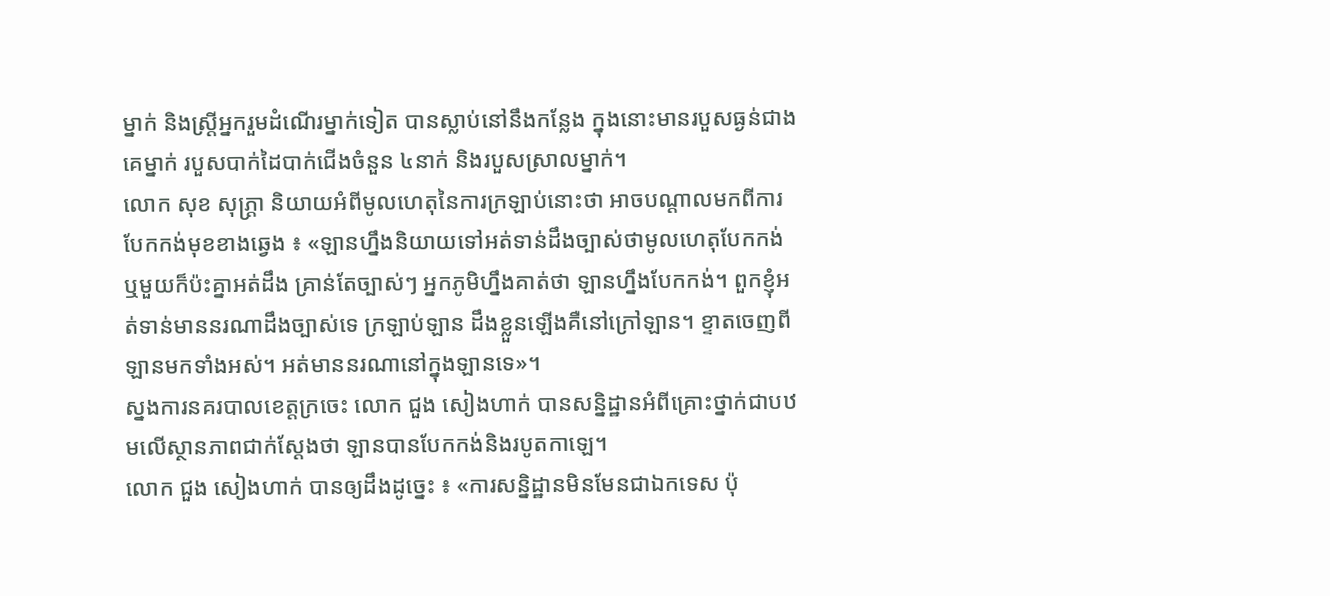ម្នាក់ និងស្ត្រីអ្នករួមដំណើរម្នាក់ទៀត បានស្លាប់នៅនឹងកន្លែង ក្នុងនោះមានរបួសធ្ងន់ជាងគេម្នាក់ របួសបាក់ដៃបាក់ជើងចំនួន ៤នាក់ និងរបួសស្រាលម្នាក់។
លោក សុខ សុភ្រ្តា និយាយអំពីមូលហេតុនៃការក្រឡាប់នោះថា អាចបណ្ដាលមកពីការបែកកង់មុខខាងឆ្វេង ៖ «ឡានហ្នឹងនិយាយទៅអត់ទាន់ដឹងច្បាស់ថាមូលហេតុបែកកង់ ឬមួយក៏ប៉ះគ្នាអត់ដឹង គ្រាន់តែច្បាស់ៗ អ្នកភូមិហ្នឹងគាត់ថា ឡានហ្នឹងបែកកង់។ ពួកខ្ញុំអត់ទាន់មាននរណាដឹងច្បាស់ទេ ក្រឡាប់ឡាន ដឹងខ្លួនឡើងគឺនៅក្រៅឡាន។ ខ្ទាតចេញពីឡានមកទាំងអស់។ អត់មាននរណានៅក្នុងឡានទេ»។
ស្នងការនគរបាលខេត្តក្រចេះ លោក ជួង សៀងហាក់ បានសន្និដ្ឋានអំពីគ្រោះថ្នាក់ជាបឋមលើស្ថានភាពជាក់ស្ដែងថា ឡានបានបែកកង់និងរបូតកាឡេ។
លោក ជួង សៀងហាក់ បានឲ្យដឹងដូច្នេះ ៖ «ការសន្និដ្ឋានមិនមែនជាឯកទេស ប៉ុ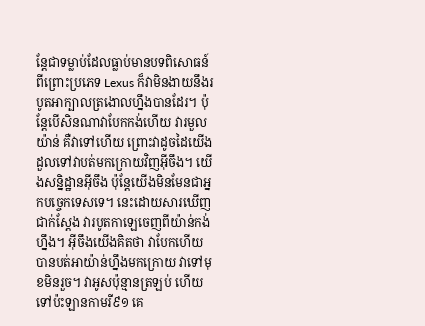ន្តែជាទម្លាប់ដែលធ្លាប់មានបទពិសោធន៍ ពីព្រោះប្រភេទ Lexus ក៏វាមិនងាយនឹងរបូតអាក្បាលត្រងោលហ្នឹងបានដែរ។ ប៉ុន្តែបើសិនណាវាបែកកង់ហើយ វារមួលយ៉ាន់ គឺវាទៅហើយ ព្រោះវាដូចដៃយើងដួលទៅវាបត់មកក្រោយវិញអ៊ីចឹង។ យើងសន្និដ្ឋានអ៊ីចឹង ប៉ុន្តែយើងមិនមែនជាអ្នកបច្ចេកទេសទេ។ នេះដោយសារឃើញជាក់ស្ដែង វារបូតកាឡេចេញពីយ៉ាន់កង់ហ្នឹង។ អ៊ីចឹងយើងគិតថា វាបែកហើយបានបត់អាយ៉ាន់ហ្នឹងមកក្រោយ វាទៅមុខមិនរួច។ វាអូសប៉ុន្មានត្រឡប់ ហើយទៅប៉ះឡានកាមរី៩១ គេ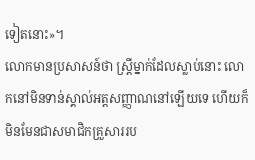ទៀតនោះ»។
លោកមានប្រសាសន៍ថា ស្ត្រីម្នាក់ដែលស្លាប់នោះ លោកនៅមិនទាន់ស្គាល់អត្តសញ្ញាណនៅឡើយទេ ហើយក៏មិនមែនជាសមាជិកគ្រួសាររប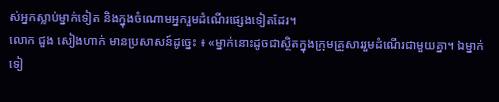ស់អ្នកស្លាប់ម្នាក់ទៀត និងក្នុងចំណោមអ្នករួមដំណើរផ្សេងទៀតដែរ។
លោក ជួង សៀងហាក់ មានប្រសាសន៍ដូច្នេះ ៖ «ម្នាក់នោះដូចជាស្ថិតក្នុងក្រុមគ្រួសាររួមដំណើរជាមួយគ្នា។ ឯម្នាក់ទៀ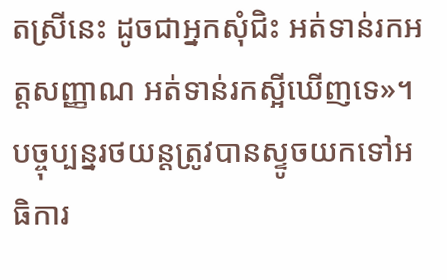តស្រីនេះ ដូចជាអ្នកសុំជិះ អត់ទាន់រកអត្តសញ្ញាណ អត់ទាន់រកស្អីឃើញទេ»។
បច្ចុប្បន្នរថយន្តត្រូវបានស្ទូចយកទៅអធិការ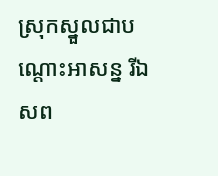ស្រុកស្នួលជាបណ្ដោះអាសន្ន រីឯសព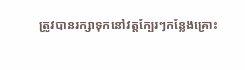ត្រូវបានរក្សាទុកនៅវត្តក្បែរៗកន្លែងគ្រោះ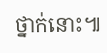ថ្នាក់នោះ៕